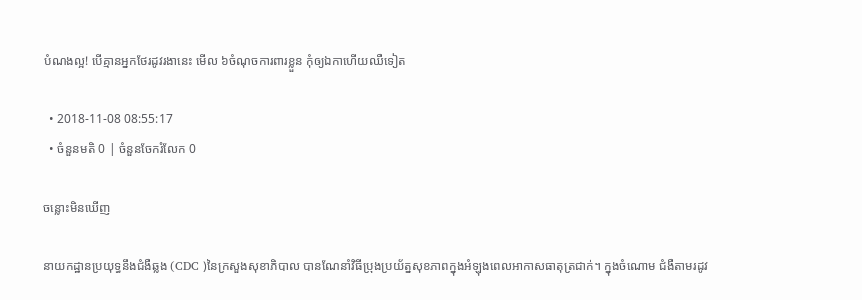បំណងល្អ! បើគ្មានអ្នកថែរដូវរងានេះ មើល ៦ចំណុចការពារខ្លួន កុំឲ្យឯកាហើយឈឺទៀត

  • 2018-11-08 08:55:17
  • ចំនួនមតិ 0 | ចំនួនចែករំលែក 0

ចន្លោះមិនឃើញ

នាយកដ្ឋានប្រយុទ្ធនឹងជំងឺឆ្លង (CDC )នៃក្រសួងសុខាភិបាល បានណែនាំវិធីប្រុងប្រយ័ត្នសុខភាពក្នុងអំឡុងពេលអាកាសធាតុត្រជាក់។ ក្នុងចំណោម ជំងឺតាមរដូវ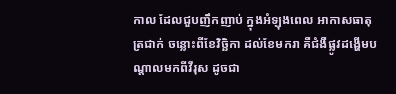កាល ដែលជួបញឹកញាប់ ក្នុងអំឡុងពេល អាកាសធាតុត្រជាក់ ចន្លោះពីខែវិច្ឆិកា ដល់ខែមករា គឺជំងឺផ្លូវដង្ហើមបណ្តាលមកពីវីរុស ដូចជា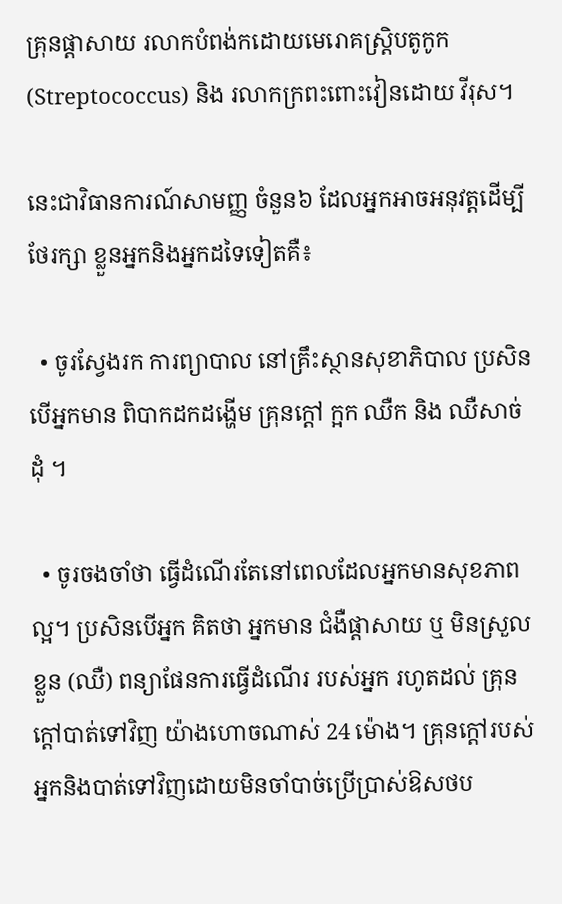គ្រុនផ្តាសាយ រលាកបំពង់កដោយមេរោគស្ត្រិបតូកូក (Streptococcus) និង រលាកក្រពះពោះវៀនដោយ វីរុស។

នេះជាវិធានការណ៍សាមញ្ញ ចំនួន៦ ដែលអ្នកអាចអនុវត្តដើម្បីថែរក្សា ខ្លួនអ្នកនិងអ្នកដទៃទៀតគឺ៖

  • ចូរស្វែងរក ការព្យាបាល នៅគ្រឹះស្ថានសុខាភិបាល ប្រសិនបើអ្នកមាន ពិបាកដកដង្ហើម គ្រុនក្តៅ ក្អក ឈឺក និង ឈឺសាច់ដុំ ។

  • ចូរចងចាំថា ធ្វើដំណើរតែនៅពេលដែលអ្នកមានសុខភាពល្អ។ ប្រសិនបើអ្នក គិតថា អ្នកមាន ជំងឺផ្តាសាយ ឬ មិនស្រួលខ្លួន (ឈឺ) ពន្យាផែនការធ្វើដំណើរ របស់អ្នក រហូតដល់ គ្រុនក្តៅបាត់ទៅវិញ យ៉ាងហោចណាស់ 24 ម៉ោង។ គ្រុនក្តៅរបស់អ្នកនិងបាត់ទៅវិញដោយមិនចាំបាច់ប្រើប្រាស់ឱសថប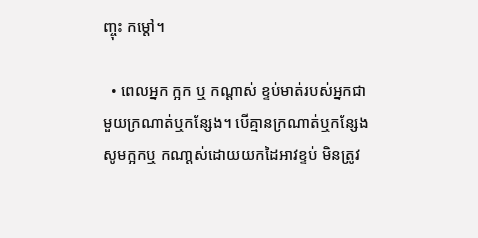ញ្ចុះ កម្តៅ។

  • ពេលអ្នក ក្អក ឬ កណ្តាស់ ខ្ទប់មាត់របស់អ្នកជាមួយក្រណាត់ឬកន្សែង។ បើគ្មានក្រណាត់ឬកន្សែង សូមក្អកឬ កណា្ដស់ដោយយកដៃអាវខ្ទប់ មិនត្រូវ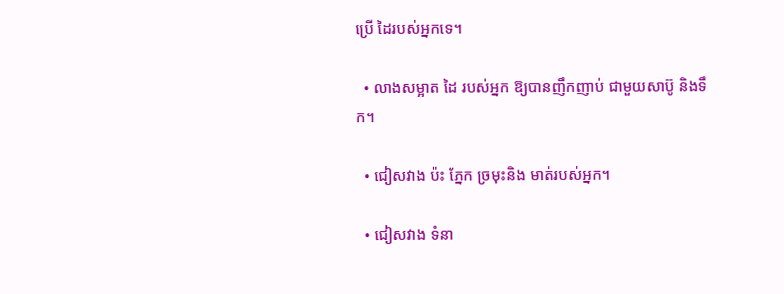ប្រើ ដៃរបស់អ្នកទេ។

  • លាងសម្អាត ដៃ របស់អ្នក ឱ្យបានញឹកញាប់ ជាមួយសាប៊ូ និងទឹក។

  • ជៀសវាង ប៉ះ ភ្នែក ច្រមុះនិង មាត់របស់អ្នក។

  • ជៀសវាង ទំនា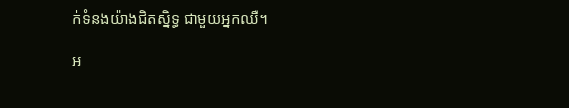ក់ទំនងយ៉ាងជិតស្និទ្ធ ជាមួយអ្នកឈឺ។

អ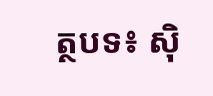ត្ថបទ៖ ស៊ិ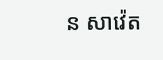ន សាវ៉េត